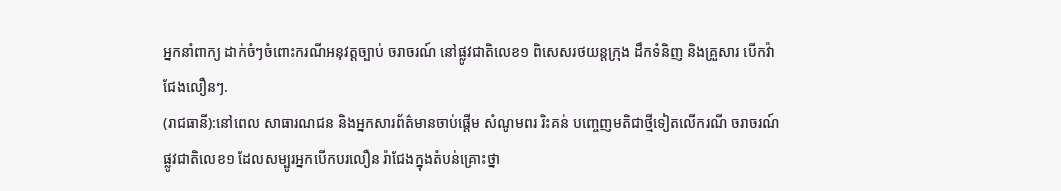អ្នកនាំពាក្យ ដាក់ចំៗចំពោះករណីអនុវត្តច្បាប់ ចរាចរណ៍ នៅផ្លូវជាតិលេខ១ ពិសេសរថយន្តក្រុង ដឹកទំនិញ និងគ្រួសារ បើកវ៉ាជែងលឿនៗ.
(រាជធានី):នៅពេល សាធារណជន និងអ្នកសារព័ត៌មានចាប់ផ្តើម សំណូមពរ រិះគន់ បញ្ចេញមតិជាថ្មីទៀតលើករណី ចរាចរណ៍ផ្លូវជាតិលេខ១ ដែលសម្បូរអ្នកបើកបរលឿន រ៉ាជែងក្នុងតំបន់គ្រោះថ្នា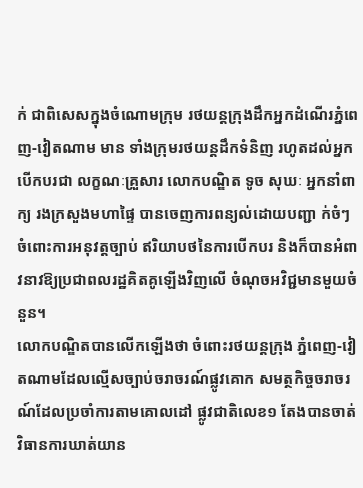ក់ ជាពិសេសក្នុងចំណោមក្រុម រថយន្តក្រុងដឹកអ្នកដំណើរភ្នំពេញ-វៀតណាម មាន ទាំងក្រុមរថយន្តដឹកទំនិញ រហូតដល់អ្នកបើកបរជា លក្ខណៈគ្រួសារ លោកបណ្ឌិត ទូច សុឃៈ អ្នកនាំពាក្យ រងក្រសួងមហាផ្ទៃ បានចេញការពន្យល់ដោយបញ្ជា ក់ចំៗ ចំពោះការអនុវត្តច្បាប់ ឥរិយាបថនៃការបើកបរ និងក៏បានអំពាវនាវឱ្យប្រជាពលរដ្ឋគិតគូឡើងវិញលើ ចំណុចអវិជ្ជមានមួយចំនួន។
លោកបណ្ឌិតបានលើកឡើងថា ចំពោះរថយន្តក្រុង ភ្នំពេញ-វៀតណាមដែលល្មើសច្បាប់ចរាចរណ៍ផ្លូវគោក សមត្ថកិច្ចចរាចរណ៍ដែលប្រចាំការតាមគោលដៅ ផ្លូវជាតិលេខ១ តែងបានចាត់វិធានការឃាត់យាន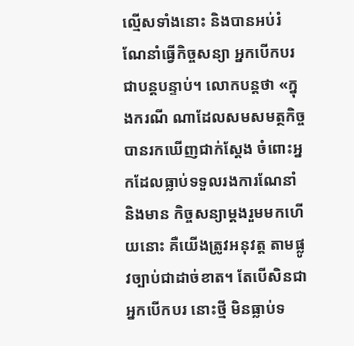ល្មើសទាំងនោះ និងបានអប់រំណែនាំធ្វើកិច្ចសន្យា អ្នកបើកបរជាបន្តបន្ទាប់។ លោកបន្តថា «ក្នុងករណី ណាដែលសមសមត្ថកិច្ចបានរកឃើញជាក់ស្តែង ចំពោះអ្នកដែលធ្លាប់ទទួលរងការណែនាំ និងមាន កិច្ចសន្យាម្តងរួមមកហើយនោះ គឺយើងត្រូវអនុវត្ត តាមផ្លូវច្បាប់ជាដាច់ខាត។ តែបើសិនជាអ្នកបើកបរ នោះថ្មី មិនធ្លាប់ទ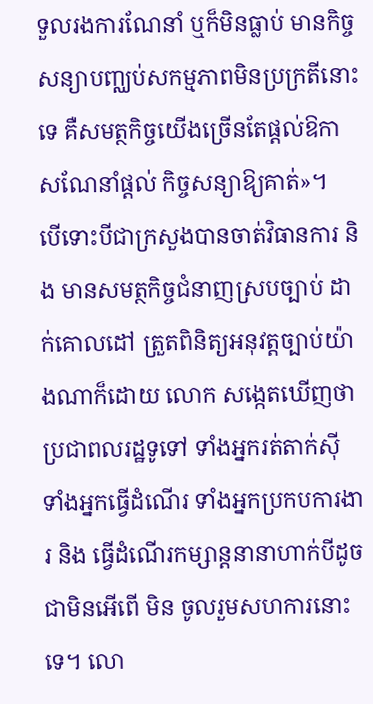ទួលរងការណែនាំ ឬក៏មិនធ្លាប់ មានកិច្ចសន្យាបញ្ឈប់សកម្មភាពមិនប្រក្រតីនោះ ទេ គឺសមត្ថកិច្ចយើងច្រើនតែផ្តល់ឱកាសណែនាំផ្តល់ កិច្ចសន្យាឱ្យគាត់»។
បើទោះបីជាក្រសួងបានចាត់វិធានការ និង មានសមត្ថកិច្ចជំនាញស្របច្បាប់ ដាក់គោលដៅ ត្រួតពិនិត្យអនុវត្តច្បាប់យ៉ាងណាក៏ដោយ លោក សង្កេតឃើញថា ប្រជាពលរដ្ឋទូទៅ ទាំងអ្នករត់តាក់ស៊ី ទាំងអ្នកធ្វើដំណើរ ទាំងអ្នកប្រកបការងារ និង ធ្វើដំណើរកម្សាន្តនានាហាក់បីដូចជាមិនអើពើ មិន ចូលរួមសហការនោះទេ។ លោ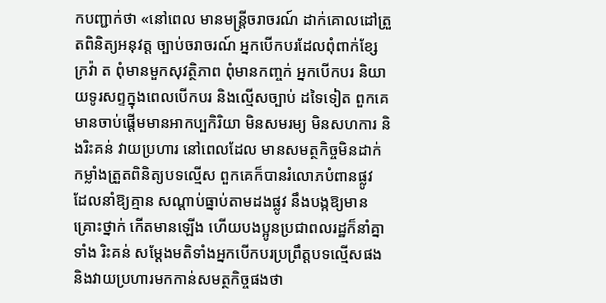កបញ្ជាក់ថា «នៅពេល មានមន្ត្រីចរាចរណ៍ ដាក់គោលដៅត្រួតពិនិត្យអនុវត្ត ច្បាប់ចរាចរណ៍ អ្នកបើកបរដែលពុំពាក់ខ្សែក្រវ៉ា ត ពុំមានមួកសុវត្ថិភាព ពុំមានកញ្ចក់ អ្នកបើកបរ និយាយទូរសព្ទក្នុងពេលបើកបរ និងល្មើសច្បាប់ ដទៃទៀត ពួកគេមានចាប់ផ្តើមមានអាកប្បកិរិយា មិនសមរម្យ មិនសហការ និងរិះគន់ វាយប្រហារ នៅពេលដែល មានសមត្ថកិច្ចមិនដាក់កម្លាំងត្រួតពិនិត្យបទល្មើស ពួកគេក៏បានរំលោភបំពានផ្លូវ ដែលនាំឱ្យគ្មាន សណ្តាប់ធ្នាប់តាមដងផ្លូវ នឹងបង្កឱ្យមានគ្រោះថ្នាក់ កើតមានឡើង ហើយបងប្អូនប្រជាពលរដ្ឋក៏នាំគ្នាទាំង រិះគន់ សម្តែងមតិទាំងអ្នកបើកបរប្រព្រឹត្តបទល្មើសផង និងវាយប្រហារមកកាន់សមត្ថកិច្ចផងថា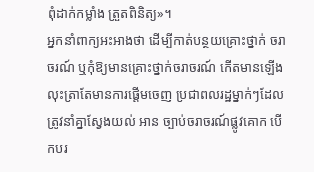ពុំដាក់កម្លាំង ត្រួតពិនិត្យ»។
អ្នកនាំពាក្យអះអាងថា ដើម្បីកាត់បន្ថយគ្រោះថ្នាក់ ចរាចរណ៍ ឬកុំឱ្យមានគ្រោះថ្នាក់ចរាចរណ៍ កើតមានឡើង លុះត្រាតែមានការផ្តើមចេញ ប្រជាពលរដ្ឋម្នាក់ៗដែលត្រូវនាំគ្នាស្វែងយល់ អាន ច្បាប់ចរាចរណ៍ផ្លូវគោក បើកបរ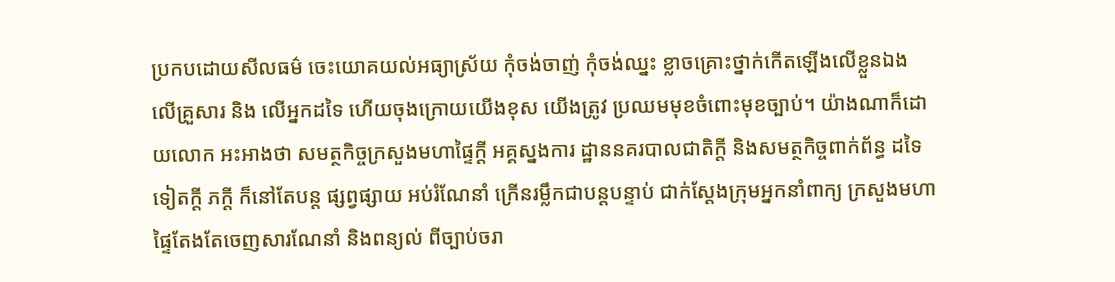ប្រកបដោយសីលធម៌ ចេះយោគយល់អធ្យាស្រ័យ កុំចង់ចាញ់ កុំចង់ឈ្នះ ខ្លាចគ្រោះថ្នាក់កើតឡើងលើខ្លួនឯង លើគ្រួសារ និង លើអ្នកដទៃ ហើយចុងក្រោយយើងខុស យើងត្រូវ ប្រឈមមុខចំពោះមុខច្បាប់។ យ៉ាងណាក៏ដោយលោក អះអាងថា សមត្ថកិច្ចក្រសួងមហាផ្ទៃក្តី អគ្គស្នងការ ដ្ឋាននគរបាលជាតិក្តី និងសមត្ថកិច្ចពាក់ព័ន្ធ ដទៃទៀតក្តី ភក្តី ក៏នៅតែបន្ត ផ្សព្វផ្សាយ អប់រំណែនាំ ក្រើនរម្លឹកជាបន្តបន្ទាប់ ជាក់ស្តែងក្រុមអ្នកនាំពាក្យ ក្រសួងមហាផ្ទៃតែងតែចេញសារណែនាំ និងពន្យល់ ពីច្បាប់ចរា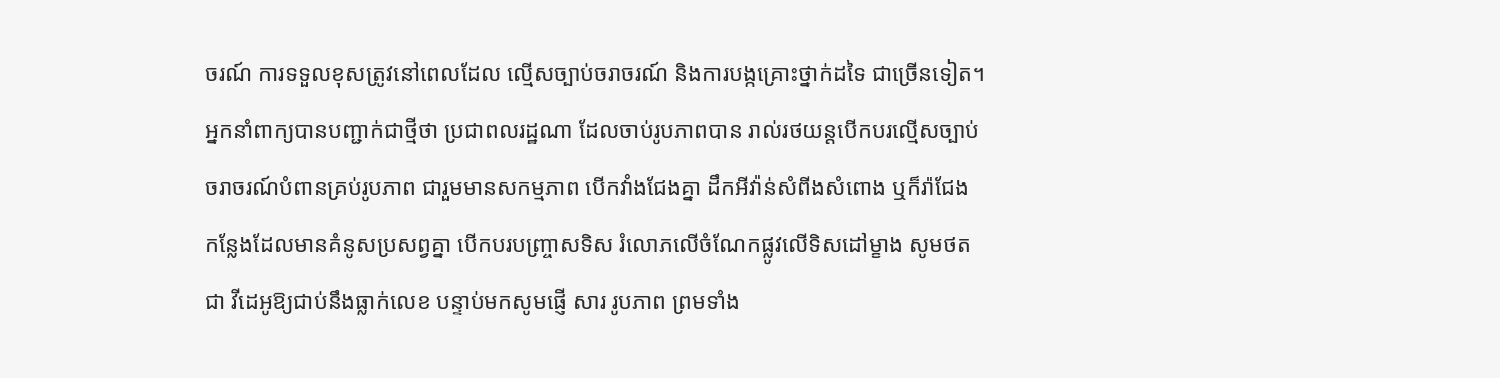ចរណ៍ ការទទួលខុសត្រូវនៅពេលដែល ល្មើសច្បាប់ចរាចរណ៍ និងការបង្កគ្រោះថ្នាក់ដទៃ ជាច្រើនទៀត។
អ្នកនាំពាក្យបានបញ្ជាក់ជាថ្មីថា ប្រជាពលរដ្ឋណា ដែលចាប់រូបភាពបាន រាល់រថយន្តបើកបរល្មើសច្បាប់ ចរាចរណ៍បំពានគ្រប់រូបភាព ជារួមមានសកម្មភាព បើកវាំងជែងគ្នា ដឹកអីវ៉ាន់សំពីងសំពោង ឬក៏រ៉ាជែង កន្លែងដែលមានគំនូសប្រសព្វគ្នា បើកបរបញ្ច្រាសទិស រំលោភលើចំណែកផ្លូវលើទិសដៅម្ខាង សូមថតជា វីដេអូឱ្យជាប់នឹងធ្លាក់លេខ បន្ទាប់មកសូមផ្ញើ សារ រូបភាព ព្រមទាំង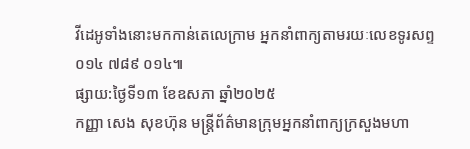វីដេអូទាំងនោះមកកាន់តេលេក្រាម អ្នកនាំពាក្យតាមរយៈលេខទូរសព្ទ ០១៤ ៧៨៩ ០១៤៕
ផ្សាយ:ថ្ងៃទី១៣ ខែឧសភា ឆ្នាំ២០២៥
កញ្ញា សេង សុខហ៊ុន មន្ត្រីព័ត៌មានក្រុមអ្នកនាំពាក្យក្រសួងមហា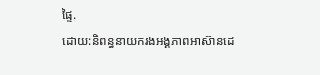ផ្ទៃ.
ដោយ:និពន្ធនាយករងអង្គភាពអាស៊ានដេ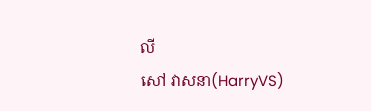លី
សៅ វាសនា(HarryVS)